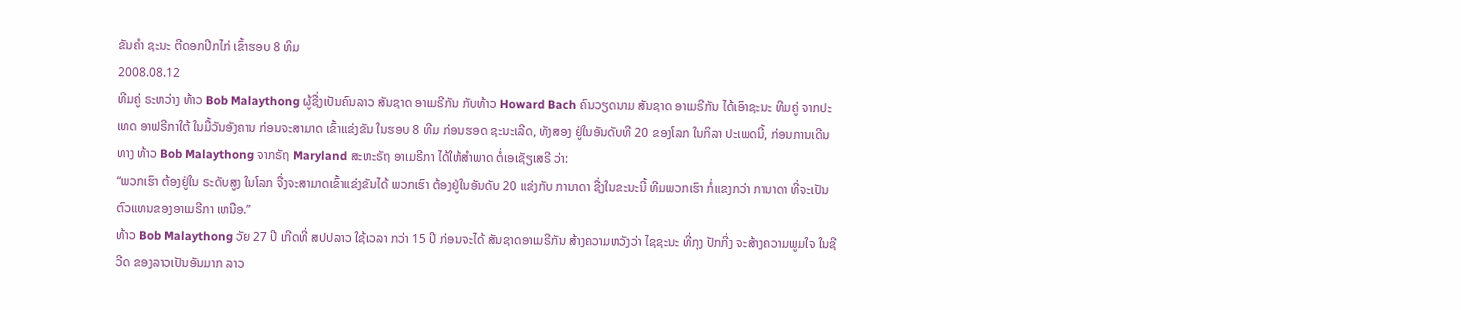ຂັນຄໍາ ຊະນະ ຕີດອກປີກໄກ່ ເຂົ້າຮອບ 8 ທິມ
2008.08.12
ທີມຄູ່ ຣະຫວ່າງ ທ້າວ Bob Malaythong ຜູ້ຊື່ງເປັນຄົນລາວ ສັນຊາດ ອາເມຣີກັນ ກັບທ້າວ Howard Bach ຄົນວຽດນາມ ສັນຊາດ ອາເມຣີກັນ ໄດ້ເອົາຊະນະ ທີມຄູ່ ຈາກປະເທດ ອາຟຣີກາໃຕ້ ໃນມື້ວັນອັງຄານ ກ່ອນຈະສາມາດ ເຂົ້າແຂ່ງຂັນ ໃນຮອບ 8 ທີມ ກ່ອນຮອດ ຊະນະເລີດ, ທັງສອງ ຢູ່ໃນອັນດັບທີ 20 ຂອງໂລກ ໃນກິລາ ປະເພດນີ້, ກ່ອນການເດີນທາງ ທ້າວ Bob Malaythong ຈາກຣັຖ Maryland ສະຫະຣັຖ ອາເມຣີກາ ໄດ້ໃຫ້ສຳພາດ ຕໍ່ເອເຊັຽເສຣີ ວ່າ:
“ພວກເຮົາ ຕ້ອງຢູ່ໃນ ຣະດັບສູງ ໃນໂລກ ຈື່ງຈະສາມາດເຂົ້າແຂ່ງຂັນໄດ້ ພວກເຮົາ ຕ້ອງຢູ່ໃນອັນດັບ 20 ແຂ່ງກັບ ການາດາ ຊື່ງໃນຂະນະນີ້ ທີມພວກເຮົາ ກໍ່ແຂງກວ່າ ການາດາ ທີ່ຈະເປັນ ຕົວແທນຂອງອາເມຣີກາ ເຫນືອ.”
ທ້າວ Bob Malaythong ວັຍ 27 ປີ ເກີດທີ່ ສປປລາວ ໃຊ້ເວລາ ກວ່າ 15 ປີ ກ່ອນຈະໄດ້ ສັນຊາດອາເມຣີກັນ ສ້າງຄວາມຫວັງວ່າ ໄຊຊະນະ ທີ່ກຸງ ປັກກີ່ງ ຈະສ້າງຄວາມພູມໃຈ ໃນຊີວີດ ຂອງລາວເປັນອັນມາກ ລາວ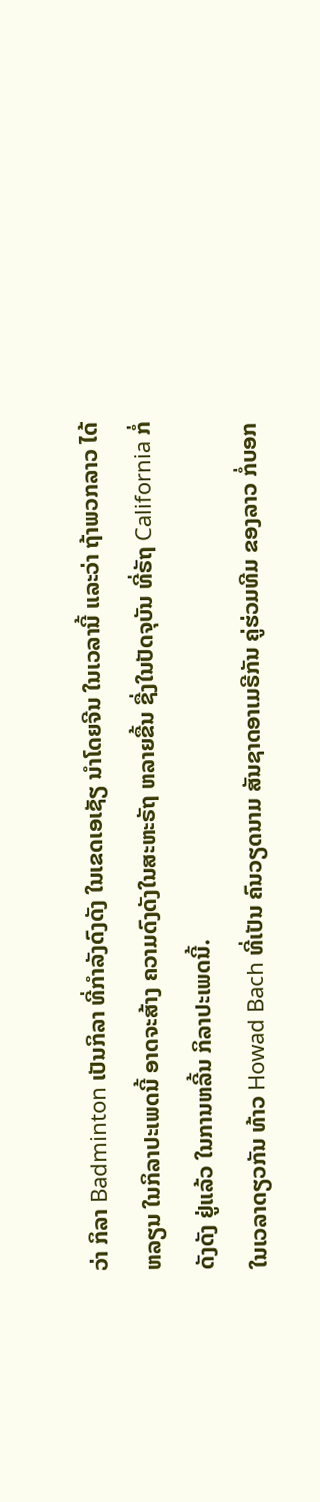ວ່າ ກິລາ Badminton ເປັນກິລາ ທີ່ກຳລັງດົງດັງ ໃນເຂດເອເຊັຽ ນຳໂດຍຈີນ ໃນເວລານີ້ ແລະວ່າ ຖ້າພວກລາວ ໄດ້ຫລຽນ ໃນກິລາປະເພດນີ້ ອາດຈະສ້າງ ຄວາມດົງດັງໃນສະຫະຣັຖ ຫລາຍຂື້ນ ຊື່ງໃນປັດຈຸບັນ ທີ່ຣັຖ California ກໍ່ດັງດັງ ຢູ່ແລ້ວ ໃນການຫລີ້ນ ກິລາປະເພດນີ້.
ໃນເວລາດຽວກັນ ທ້າວ Howad Bach ທີ່ເປັນ ຄົນວຽດນາມ ສັນຊາດອາເມຣີກັນ ຄູ່ຮ່ວມທີມ ຂອງລາວ ກໍ່ບອກ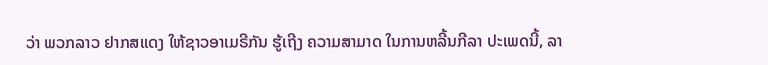ວ່າ ພວກລາວ ຢາກສແດງ ໃຫ້ຊາວອາເມຣີກັນ ຮູ້ເຖີງ ຄວາມສາມາດ ໃນການຫລີ້ນກີລາ ປະເພດນີ້, ລາ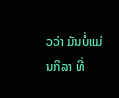ວວ່າ ມັນບໍ່ແມ່ນກິລາ ທີ່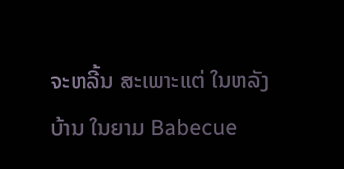ຈະຫລີ້ນ ສະເພາະແຕ່ ໃນຫລັງບ້ານ ໃນຍາມ Babecue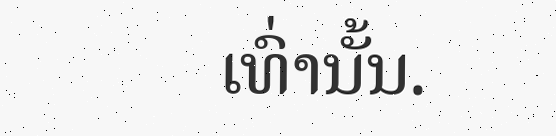ເທົ່ານັ້ນ.